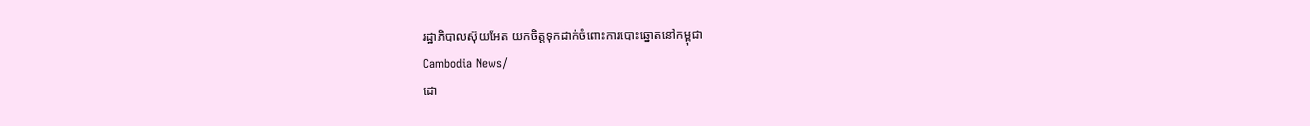រដ្ឋាភិបាលស៊ុយអែត យកចិត្តទុកដាក់ចំពោះការបោះឆ្នោតនៅកម្ពុជា
Cambodia News/
ដោ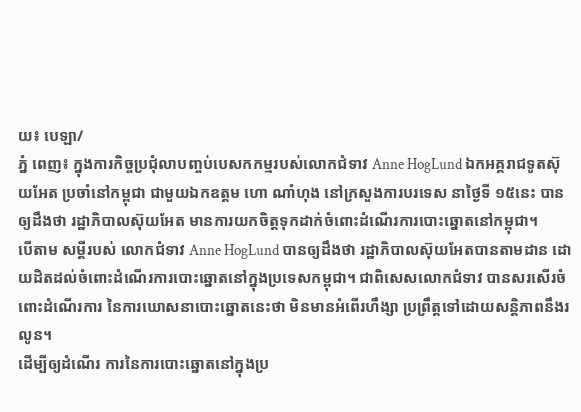យ៖ បេឡា/
ភ្នំ ពេញ៖ ក្នុងការកិច្ចប្រជុំលាបញ្ចប់បេសកកម្មរបស់លោកជំទាវ Anne HogLund ឯកអគ្គរាជទូតស៊ុយអែត ប្រចាំនៅកម្ពុជា ជាមួយឯកឧត្ដម ហោ ណាំហុង នៅក្រសួងការបរទេស នាថ្ងៃទី ១៥នេះ បានឲ្យដឹងថា រដ្ឋាភិបាលស៊ុយអែត មានការយកចិត្តទុកដាក់ចំពោះដំណើរការបោះឆ្នោតនៅកម្ពុជា។
បើតាម សម្ដីរបស់ លោកជំទាវ Anne HogLund បានឲ្យដឹងថា រដ្ឋាភិបាលស៊ុយអែតបានតាមដាន ដោយដិតដល់ចំពោះដំណើរការបោះឆ្នោតនៅក្នុងប្រទេសកម្ពុជា។ ជាពិសេសលោកជំទាវ បានសរសើរចំពោះដំណើរការ នៃការឃោសនាបោះឆ្នោតនេះថា មិនមានអំពើរហឹង្សា ប្រព្រឹត្តទៅដោយសន្តិភាពនឹងរលូន។
ដើម្បីឲ្យដំណើរ ការនៃការបោះឆ្នោតនៅក្នុងប្រ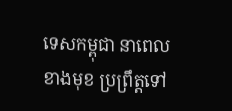ទេសកម្ពុជា នាពេលខាងមុខ ប្រព្រឹត្តទៅ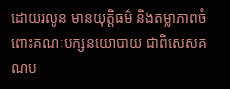ដោយរលូន មានយុត្តិធម៌ និងតម្លាភាពចំពោះគណៈបក្សនយោបាយ ជាពិសេសគណប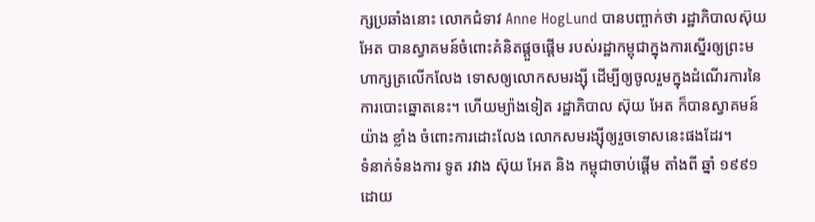ក្សប្រឆាំងនោះ លោកជំទាវ Anne HogLund បានបញ្ចាក់ថា រដ្ឋាភិបាលស៊ុយ អែត បានស្វាគមន៍ចំពោះគំនិតផ្ដួចផ្ដើម របស់រដ្ឋាកម្ពុជាក្នុងការស្នើរឲ្យព្រះមហាក្សត្រលើកលែង ទោសឲ្យលោកសមរង្ស៊ី ដើម្បីឲ្យចូលរួមក្នុងដំណើរការនៃការបោះឆ្នោតនេះ។ ហើយម្យ៉ាងទៀត រដ្ឋាភិបាល ស៊ុយ អែត ក៏បានស្វាគមន៍យ៉ាង ខ្លាំង ចំពោះការដោះលែង លោកសមរង្ស៊ីឲ្យរួចទោសនេះផងដែរ។
ទំនាក់ទំនងការ ទូត រវាង ស៊ុយ អែត និង កម្ពុជាចាប់ផ្ដើម តាំងពី ឆ្នាំ ១៩៩១ ដោយ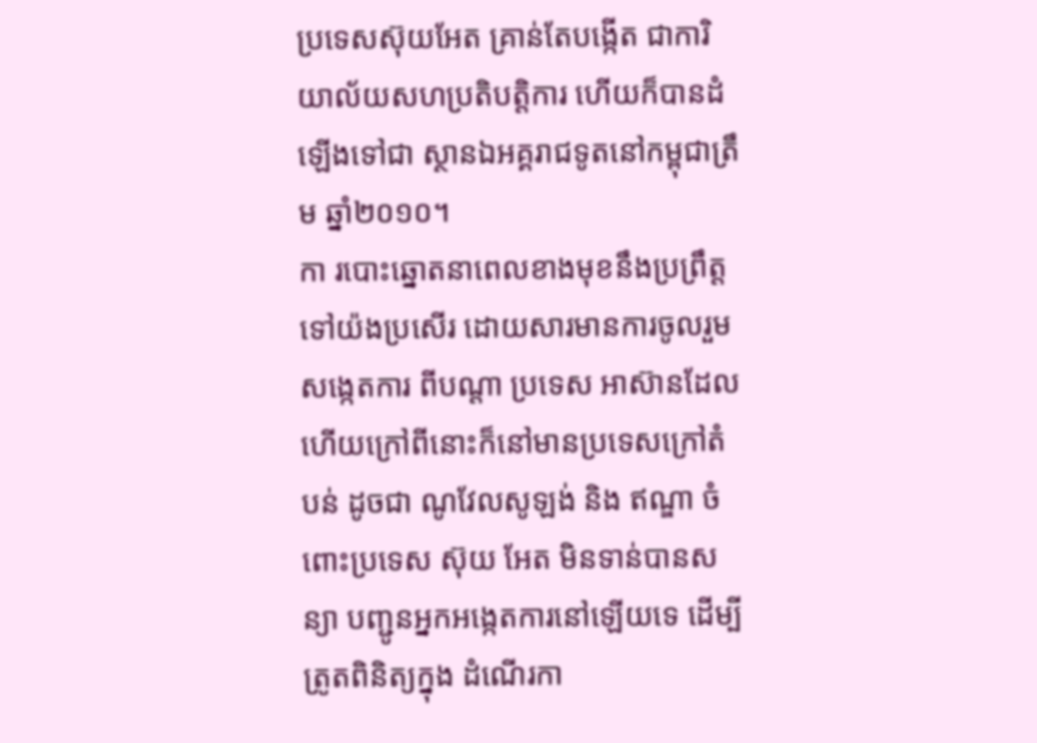ប្រទេសស៊ុយអែត គ្រាន់តែបង្កើត ជាការិយាល័យសហប្រតិបត្តិការ ហើយក៏បានដំឡើងទៅជា ស្ថានឯអគ្គរាជទូតនៅកម្ពុជាត្រឹម ឆ្នាំ២០១០។
កា របោះឆ្នោតនាពេលខាងមុខនឹងប្រព្រឹត្តទៅយ៉ងប្រសើរ ដោយសារមានការចូលរួមសង្កេតការ ពីបណ្ដា ប្រទេស អាស៊ានដែល ហើយក្រៅពីនោះក៏នៅមានប្រទេសក្រៅតំបន់ ដូចជា ណូវែលសូឡង់ និង ឥណ្ឌា ចំពោះប្រទេស ស៊ុយ អែត មិនទាន់បានសន្យា បញ្ជូនអ្នកអង្កេតការនៅឡើយទេ ដើម្បីត្រូតពិនិត្យក្នុង ដំណើរកា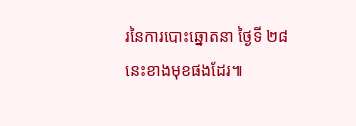រនៃការបោះឆ្នោតនា ថ្ងៃទី ២៨ នេះខាងមុខផងដែរ៕